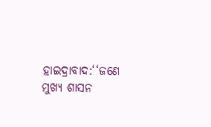ହାଇଦ୍ରାବାଦ:‘‘ଜଣେ ମୁଖ୍ୟ ଶାସନ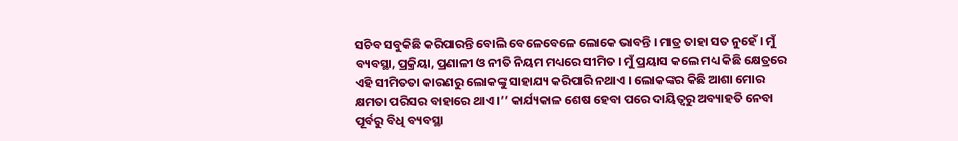ସଚିବ ସବୁକିଛି କରିପାରନ୍ତି ବୋଲି ବେଳେବେଳେ ଲୋକେ ଭାବନ୍ତି । ମାତ୍ର ତାହା ସତ ନୁହେଁ । ମୁଁ ବ୍ୟବସ୍ଥା, ପ୍ରକ୍ରିୟା, ପ୍ରଣାଳୀ ଓ ନୀତି ନିୟମ ମଧ୍ୟରେ ସୀମିତ । ମୁଁ ପ୍ରୟାସ କଲେ ମଧ୍ୟ କିଛି କ୍ଷେତ୍ରରେ ଏହି ସୀମିତତା କାରଣରୁ ଲୋକଙ୍କୁ ସାହାଯ୍ୟ କରିପାରି ନଥାଏ । ଲୋକଙ୍କର କିଛି ଆଶା ମୋର କ୍ଷମତା ପରିସର ବାହାରେ ଥାଏ ।’’ କାର୍ଯ୍ୟକାଳ ଶେଷ ହେବା ପରେ ଦାୟିତ୍ବରୁ ଅବ୍ୟାହତି ନେବା ପୂର୍ବରୁ ବିଧି ବ୍ୟବସ୍ଥା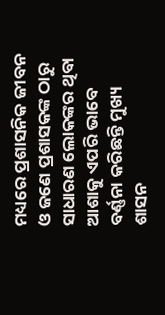ମଧ୍ୟରେ ପ୍ରଶାସନିକ ଜୀବନ ଓ ଜଣେ ପ୍ରଶାସକଙ୍କ ଠାରୁ ସାଧାରଣ ଲୋକଙ୍କର ଥିବା ଆଶାକୁ ଏପରି ଭାବେ ବର୍ଣ୍ଣନା କରିଛନ୍ତି ମୁଖ୍ୟ ଶାସନ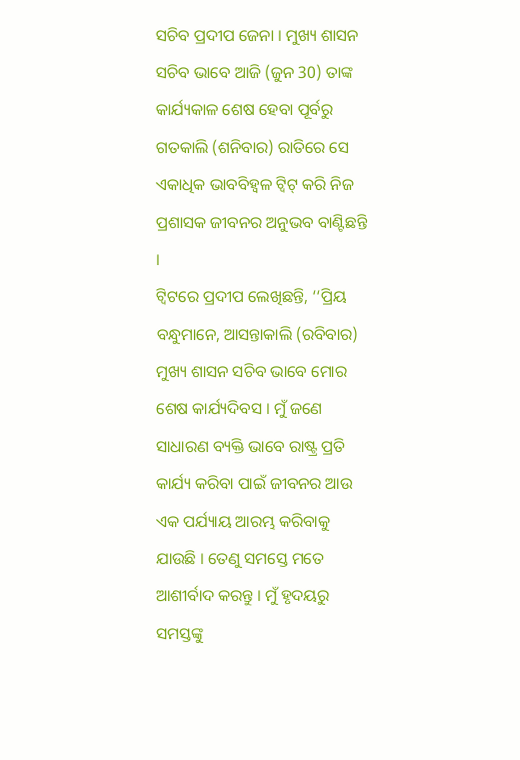ସଚିବ ପ୍ରଦୀପ ଜେନା । ମୁଖ୍ୟ ଶାସନ ସଚିବ ଭାବେ ଆଜି (ଜୁନ 30) ତାଙ୍କ କାର୍ଯ୍ୟକାଳ ଶେଷ ହେବା ପୂର୍ବରୁ ଗତକାଲି (ଶନିବାର) ରାତିରେ ସେ ଏକାଧିକ ଭାବବିହ୍ବଳ ଟ୍ବିଟ୍ କରି ନିଜ ପ୍ରଶାସକ ଜୀବନର ଅନୁଭବ ବାଣ୍ଟିଛନ୍ତି ।
ଟ୍ବିଟରେ ପ୍ରଦୀପ ଲେଖିଛନ୍ତି, ‘‘ପ୍ରିୟ ବନ୍ଧୁମାନେ, ଆସନ୍ତାକାଲି (ରବିବାର) ମୁଖ୍ୟ ଶାସନ ସଚିବ ଭାବେ ମୋର ଶେଷ କାର୍ଯ୍ୟଦିବସ । ମୁଁ ଜଣେ ସାଧାରଣ ବ୍ୟକ୍ତି ଭାବେ ରାଷ୍ଟ୍ର ପ୍ରତି କାର୍ଯ୍ୟ କରିବା ପାଇଁ ଜୀବନର ଆଉ ଏକ ପର୍ଯ୍ୟାୟ ଆରମ୍ଭ କରିବାକୁ ଯାଉଛି । ତେଣୁ ସମସ୍ତେ ମତେ ଆଶୀର୍ବାଦ କରନ୍ତୁ । ମୁଁ ହୃଦୟରୁ ସମସ୍ତଙ୍କୁ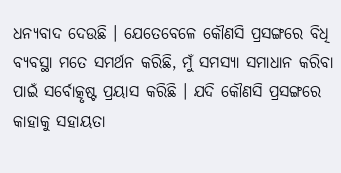ଧନ୍ୟବାଦ ଦେଉଛି । ଯେତେବେଳେ କୌଣସି ପ୍ରସଙ୍ଗରେ ବିଧି ବ୍ୟବସ୍ଥା ମତେ ସମର୍ଥନ କରିଛି, ମୁଁ ସମସ୍ୟା ସମାଧାନ କରିବା ପାଇଁ ସର୍ବୋତ୍କୃଷ୍ଟ ପ୍ରୟାସ କରିଛି । ଯଦି କୌଣସି ପ୍ରସଙ୍ଗରେ କାହାକୁ ସହାୟତା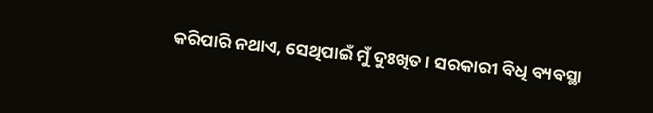କରିପାରି ନଥାଏ, ସେଥିପାଇଁ ମୁଁ ଦୁଃଖିତ । ସରକାରୀ ବିଧି ବ୍ୟବସ୍ଥା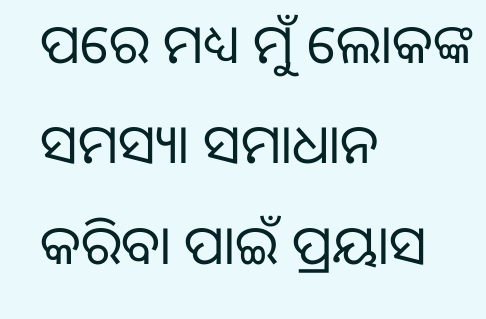ପରେ ମଧ୍ୟ ମୁଁ ଲୋକଙ୍କ ସମସ୍ୟା ସମାଧାନ କରିବା ପାଇଁ ପ୍ରୟାସ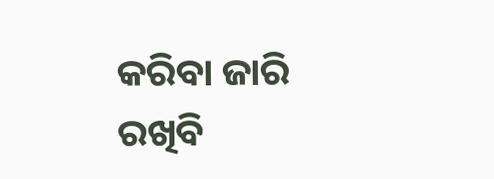କରିବା ଜାରି ରଖିବି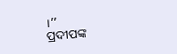।’’
ପ୍ରଦୀପଙ୍କ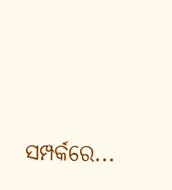ସମ୍ପର୍କରେ...